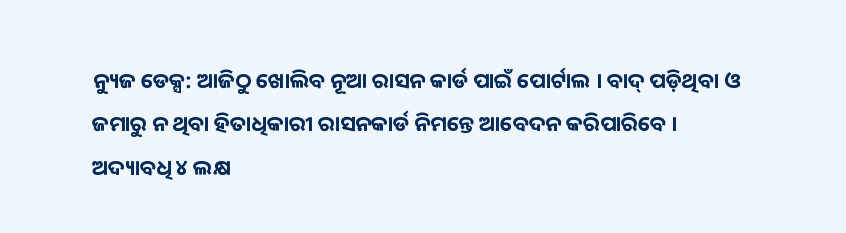ନ୍ୟୁଜ ଡେକ୍ସ: ଆଜିଠୁ ଖୋଲିବ ନୂଆ ରାସନ କାର୍ଡ ପାଇଁ ପୋର୍ଟାଲ । ବାଦ୍ ପଡ଼ିଥିବା ଓ ଜମାରୁ ନ ଥିବା ହିତାଧିକାରୀ ରାସନକାର୍ଡ ନିମନ୍ତେ ଆବେଦନ କରିପାରିବେ । ଅଦ୍ୟାବଧି ୪ ଲକ୍ଷ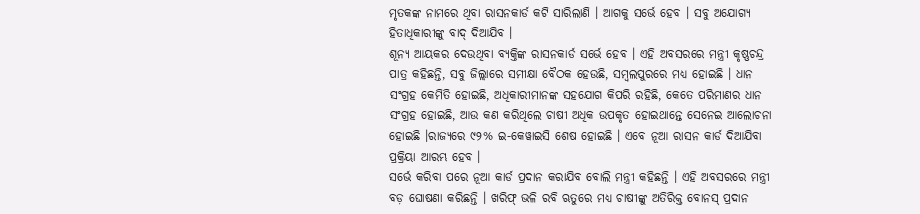ମୃତକଙ୍କ ନାମରେ ଥିବା ରାସନକାର୍ଡ କଟି ସାରିଲାଣି । ଆଗକୁ ସର୍ଭେ ହେବ । ସବୁ ଅଯୋଗ୍ୟ ହିତାଧିକାରୀଙ୍କୁ ବାଦ୍ ଦିଆଯିବ ।
ଶୂନ୍ୟ ଆୟକର ଦେଉଥିବା ବ୍ୟକ୍ତିଙ୍କ ରାସନକାର୍ଡ ସର୍ଭେ ହେବ । ଏହି ଅବସରରେ ମନ୍ତ୍ରୀ କୃଷ୍ଣଚନ୍ଦ୍ର ପାତ୍ର କହିଛନ୍ତି, ସବୁ ଜିଲ୍ଲାରେ ସମୀକ୍ଷା ବୈଠକ ହେଉଛି, ସମ୍ବଲପୁରରେ ମଧ୍ୟ ହୋଇଛି । ଧାନ ସଂଗ୍ରହ କେମିତି ହୋଇଛି, ଅଧିକାରୀମାନଙ୍କ ସହଯୋଗ କିପରି ରହିଛି, କେତେ ପରିମାଣର ଧାନ ସଂଗ୍ରହ ହୋଇଛି, ଆଉ କଣ କରିଥିଲେ ଚାଷୀ ଅଧିକ ଉପକୃତ ହୋଇଥାନ୍ତେ ସେନେଇ ଆଲୋଚନା ହୋଇଛି ।ରାଜ୍ୟରେ ୯୨% ଇ-କେୱାଇସି ଶେଷ ହୋଇଛି । ଏବେ ନୂଆ ରାସନ କାର୍ଡ ଦିଆଯିବା ପ୍ରକ୍ରିୟା ଆରମ୍ଭ ହେବ ।
ସର୍ଭେ କରିବା ପରେ ନୂଆ କାର୍ଡ ପ୍ରଦାନ କରାଯିବ ବୋଲି ମନ୍ତ୍ରୀ କହିଛନ୍ତି । ଏହି ଅବସରରେ ମନ୍ତ୍ରୀ ବଡ଼ ଘୋଷଣା କରିଛନ୍ତି । ଖରିଫ୍ ଭଳି ରବି ଋତୁରେ ମଧ୍ୟ ଚାଷୀଙ୍କୁ ଅତିରିକ୍ତ ବୋନସ୍ ପ୍ରଦାନ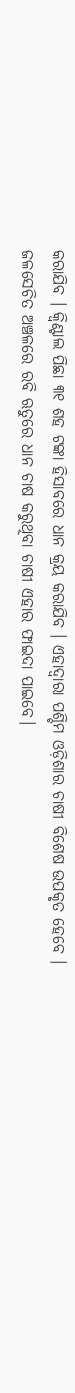କରାଯିବ । କ୍ୱିଣ୍ଟାଲ ପିଛା ୩୧ ଶହ ଟଙ୍କା ହିସାବରେ ଧାନ କ୍ରୟ କରାଯିବ । ଏହାଦ୍ୱାରା ପଶ୍ଚିମ ଓଡ଼ିଶାର ଚାଷୀ ବିଶେଷ ଉପକୃତ ହେବେ । ଜଳସେଚିତ ଅଞ୍ଚଳରେ ରବି ଋତୁରେ ଧାନ ଚାଷ କରୁଥିବା ଚାଷୀ ଏହାର ଫାଇଦା ପାଇବେ।